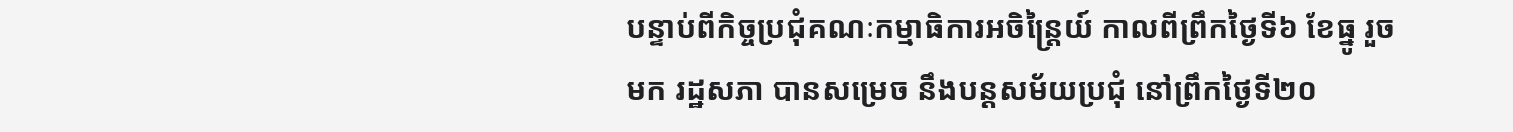បន្ទាប់ពីកិច្ចប្រជុំគណៈកម្មាធិការអចិន្ត្រៃយ៍ កាលពីព្រឹកថ្ងៃទី៦ ខែធ្នូ រួចមក រដ្ឋសភា បានសម្រេច នឹងបន្តសម័យប្រជុំ នៅព្រឹកថ្ងៃទី២០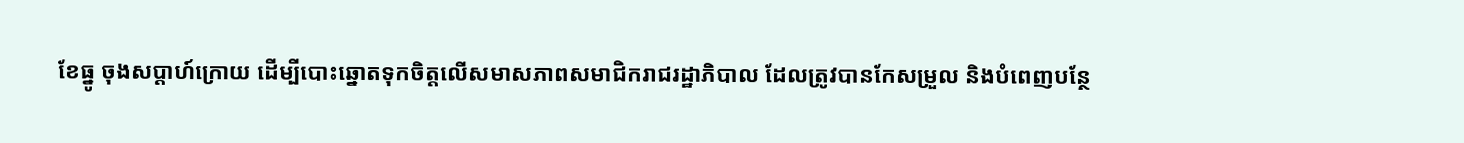ខែធ្នូ ចុងសប្តាហ៍ក្រោយ ដើម្បីបោះឆ្នោតទុកចិត្តលើសមាសភាពសមាជិករាជរដ្ឋាភិបាល ដែលត្រូវបានកែសម្រួល និងបំពេញបន្ថែ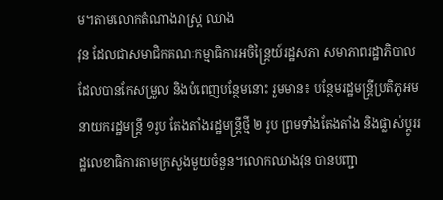ម។តាមលោកតំណាងរាស្ត្រ ឈាង
វុន ដែលជាសមាជិកគណៈកម្មាធិការអចិន្ត្រៃយ៍រដ្ឋសភា សមាភាពរដ្ឋាភិបាល ដែលបានកែសម្រួល និងបំពេញបន្ថែមនោះ រួមមាន៖ បន្ថែមរដ្ឋមន្ត្រីប្រតិភូអមនាយករដ្ឋមន្ត្រី ១រូប តែងតាំងរដ្ឋមន្ត្រីថ្មី ២ រូប ព្រមទាំងតែងតាំង និងផ្លាស់ប្តូររដ្ឋលេខាធិការតាមក្រសួងមួយចំនួន។លោកឈាងវុន បានបញ្ជា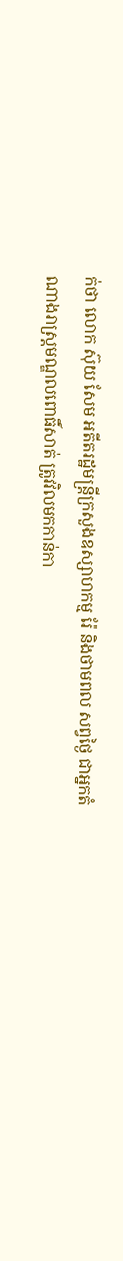ក់ថា លោក ស៊ុយ សែម អតីតរដ្ឋមន្ត្រីក្រសួងឧស្សាហកម្ម រ៉ែ និងថាមពល សព្វថ្ងៃ ជាអ្នកតំណាងរាស្ត្រមណ្ឌលពោធិ៍សាត់ ត្រូវវិលមកកាន់កា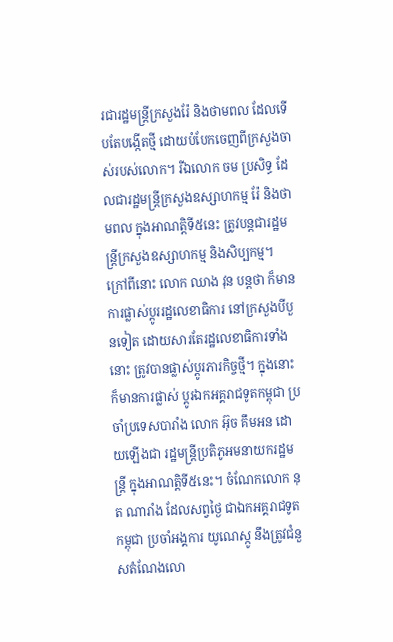រជារដ្ឋមន្ត្រីក្រសួងរ៉ែ និងថាមពល ដែលទើបតែបង្កើតថ្មី ដោយបំបែកចេញពីក្រសួងចាស់របស់លោក។ រីឯលោក ចម ប្រសិទ្ធ ដែលជារដ្ឋមន្ត្រីក្រសួងឧស្សាហកម្ម រ៉ែ និងថាមពល ក្នុងអាណត្តិទី៥នេះ ត្រូវបន្តជារដ្ឋមន្ត្រីក្រសួងឧស្សាហកម្ម និងសិប្បកម្ម។
ក្រៅពីនោះ លោក ឈាង វុន បន្តថា ក៏មានការផ្លាស់ប្តូររដ្ឋលេខាធិការ នៅក្រសួងបីបួនទៀត ដោយសារតែរដ្ឋលេខាធិការទាំងនោះ ត្រូវបានផ្លាស់ប្តូរភារកិច្ចថ្មី។ ក្នុងនោះ ក៏មានការផ្លាស់ ប្តូរឯកអគ្គរាជទូតកម្ពុជា ប្រចាំប្រទេសបារាំង លោក អ៊ុច គឹមអន ដោយឡើងជា រដ្ឋមន្ត្រីប្រតិភូអមនាយករដ្ឋមន្ត្រី ក្នុងអាណត្តិទី៥នេះ។ ចំណែកលោក នុត ណារាំង ដែលសព្វថ្ងៃ ជាឯកអគ្គរាជទូតកម្ពុជា ប្រចាំអង្គការ យូណេស្កូ នឹងត្រូវជំនួសតំណែងលោ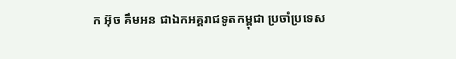ក អ៊ុច គឹមអន ជាឯកអគ្គរាជទូតកម្ពុជា ប្រចាំប្រទេស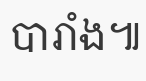បារាំង៕